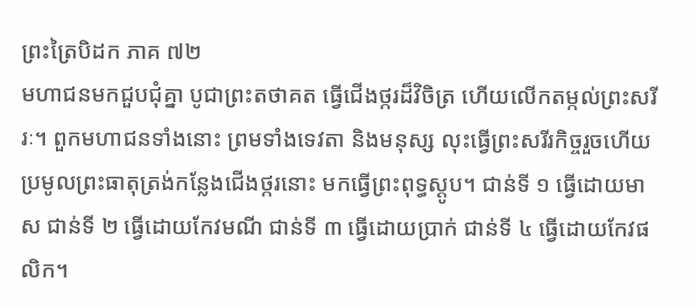ព្រះត្រៃបិដក ភាគ ៧២
មហាជនមកជួបជុំគ្នា បូជាព្រះតថាគត ធ្វើជើងថ្ករដ៏វិចិត្រ ហើយលើកតម្កល់ព្រះសរីរៈ។ ពួកមហាជនទាំងនោះ ព្រមទាំងទេវតា និងមនុស្ស លុះធ្វើព្រះសរីរកិច្ចរួចហើយ ប្រមូលព្រះធាតុត្រង់កន្លែងជើងថ្ករនោះ មកធ្វើព្រះពុទ្ធស្តូប។ ជាន់ទី ១ ធ្វើដោយមាស ជាន់ទី ២ ធ្វើដោយកែវមណី ជាន់ទី ៣ ធ្វើដោយប្រាក់ ជាន់ទី ៤ ធ្វើដោយកែវផលិក។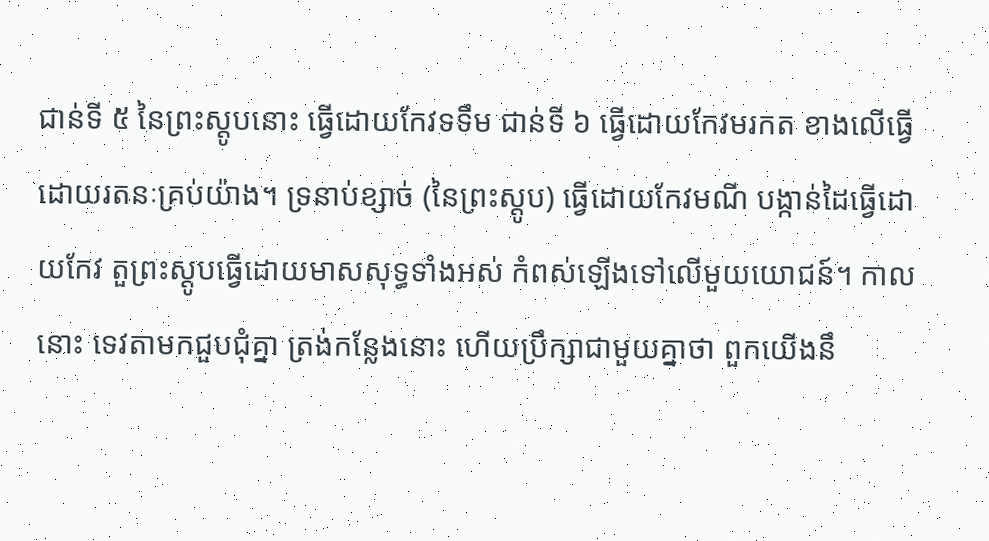ជាន់ទី ៥ នៃព្រះស្តូបនោះ ធ្វើដោយកែវទទឹម ជាន់ទី ៦ ធ្វើដោយកែវមរកត ខាងលើធ្វើដោយរតនៈគ្រប់យ៉ាង។ ទ្រនាប់ខ្សាច់ (នៃព្រះស្តូប) ធ្វើដោយកែវមណី បង្កាន់ដៃធ្វើដោយកែវ តួព្រះស្តូបធ្វើដោយមាសសុទ្ធទាំងអស់ កំពស់ឡើងទៅលើមួយយោជន៍។ កាលនោះ ទេវតាមកជួបជុំគ្នា ត្រង់កន្លែងនោះ ហើយប្រឹក្សាជាមួយគ្នាថា ពួកយើងនឹ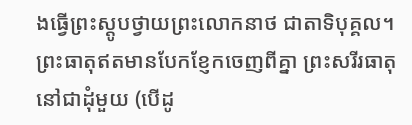ងធ្វើព្រះស្តូបថ្វាយព្រះលោកនាថ ជាតាទិបុគ្គល។ ព្រះធាតុឥតមានបែកខ្ញែកចេញពីគ្នា ព្រះសរីរធាតុនៅជាដុំមួយ (បើដូ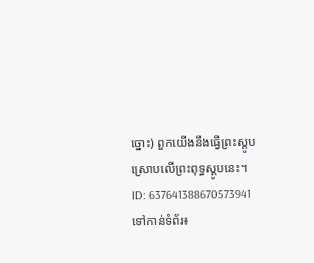ច្នោះ) ពួកយើងនឹងធ្វើព្រះស្តូប ស្រោបលើព្រះពុទ្ធស្តូបនេះ។
ID: 637641388670573941
ទៅកាន់ទំព័រ៖